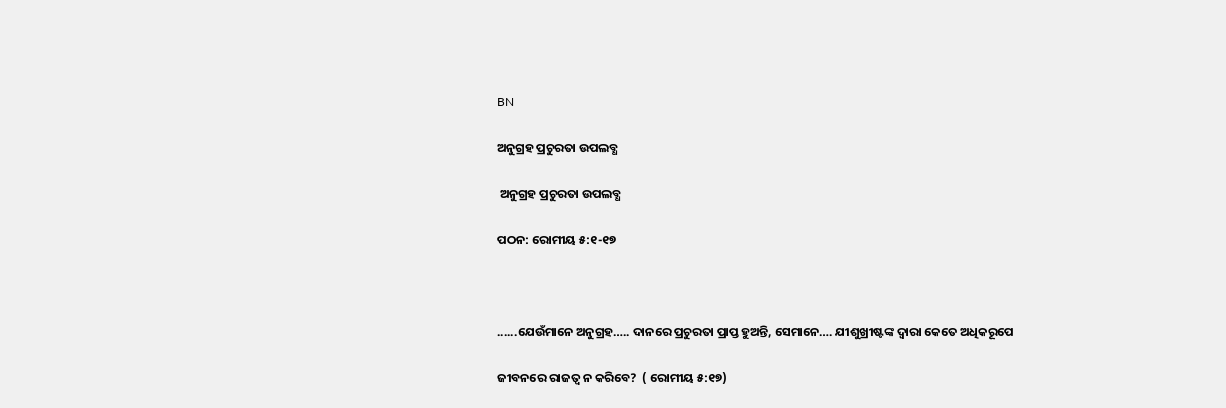BN

ଅନୁଗ୍ରହ ପ୍ରଚୁରତା ଉପଲବ୍ଧ

 ଅନୁଗ୍ରହ ପ୍ରଚୁରତା ଉପଲବ୍ଧ

ପଠନ: ରୋମୀୟ ୫:୧-୧୭



......ଯେଉଁମାନେ ଅନୁଗ୍ରହ….. ଦାନରେ ପ୍ରଚୁରତା ପ୍ରାପ୍ତ ହୁଅନ୍ତି, ସେମାନେ…. ଯୀଶୁଖ୍ରୀଷ୍ଟଙ୍କ ଦ୍ୱାରା କେତେ ଅଧିକରୂପେ

ଜୀବନରେ ରାଜତ୍ଵ ନ କରିବେ?  ( ରୋମୀୟ ୫:୧୭)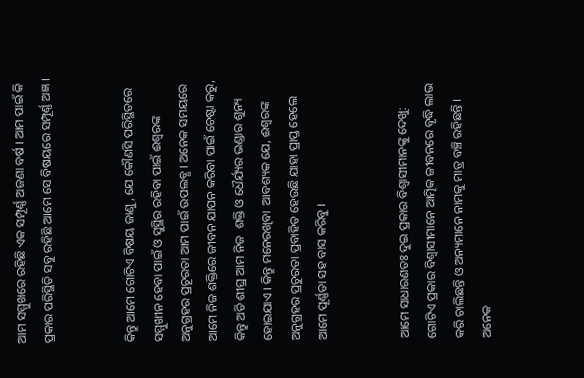ଆମ ସମ୍ମୁଖରେ ରହିଛି ଏକ ସମ୍ପୂର୍ଣ୍ଣ ଅଜଣା ବର୍ଷ । ଆମ ପାଇଁ କି ପ୍ରକାର ପରିସ୍ଥିତି ସବୁ ରହିଛି ଆମେ ସେ ବିଷୟରେ ସମ୍ପୂର୍ଣ୍ଣ ଅଜ୍ଞ ।


କିନ୍ତୁ ଆମେ ଗୋଟିଏ ବିଷୟ ଜାଣୁ, ଯେ କୌଣସି ପରିସ୍ଥିତରେ ସମ୍ମୁଖୀନ ହେବା ପାଇଁ ଓ ସୁସ୍ଥିର ରହିବା ପାଇଁ ଈଶ୍ୱରଙ୍କ ଅନୁଗ୍ରହର ପ୍ରଚୂରତା ଆମ ପାଇଁ ଉପଲବ୍ଧ । ଅନେକ ସମୟରେ ଆମେ ନିଜ ଶକ୍ତିରେ ଜୀବନ ଯାପନ କରିବା ପାଇଁ ଚେଷ୍ଟା କରୁ, କିନ୍ତୁ ଅତି ଶୀଘ୍ର ଆମ ନିଜ  ଶକ୍ତି ଓ ଧୈର୍ଯ୍ୟର ଭଣ୍ଡାର ଶୁନ୍ୟ ହୋଇଯାଏ । କିନ୍ତୁ ମନେରଖିବା  ଆବଶ୍ୟକ ଯେ, ଈଶ୍ୱରଙ୍କ ଅନୁଗ୍ରହର ପ୍ରଚୁରତା ପ୍ରବାହିତ ହେଉଛି ଯାହା ପ୍ରାପ୍ତ ହେଲେ ଆମେ ପୂର୍ଣ୍ଣତା ସହ ବାସ କରିବୁ ।


ଆମେ ସାଧାରଣତଃ ଦୁଇ ପ୍ରକାର ବିଶ୍ୱାସୀମାନଙ୍କୁ ଦେଖୁ: ଗୋଟିଏ ପ୍ରକାର ବିଶ୍ବାସୀମାନେ ଆତ୍ମିକ ଜୀବନରେ ବୃଦ୍ଧି ଲାଭ କରି ଚାଲିଛନ୍ତି ଓ ଅନ୍ୟମାନେ ନାମକୁ ମାତ୍ର ବଞ୍ଚି ରହିଛନ୍ତି । ଅନେକ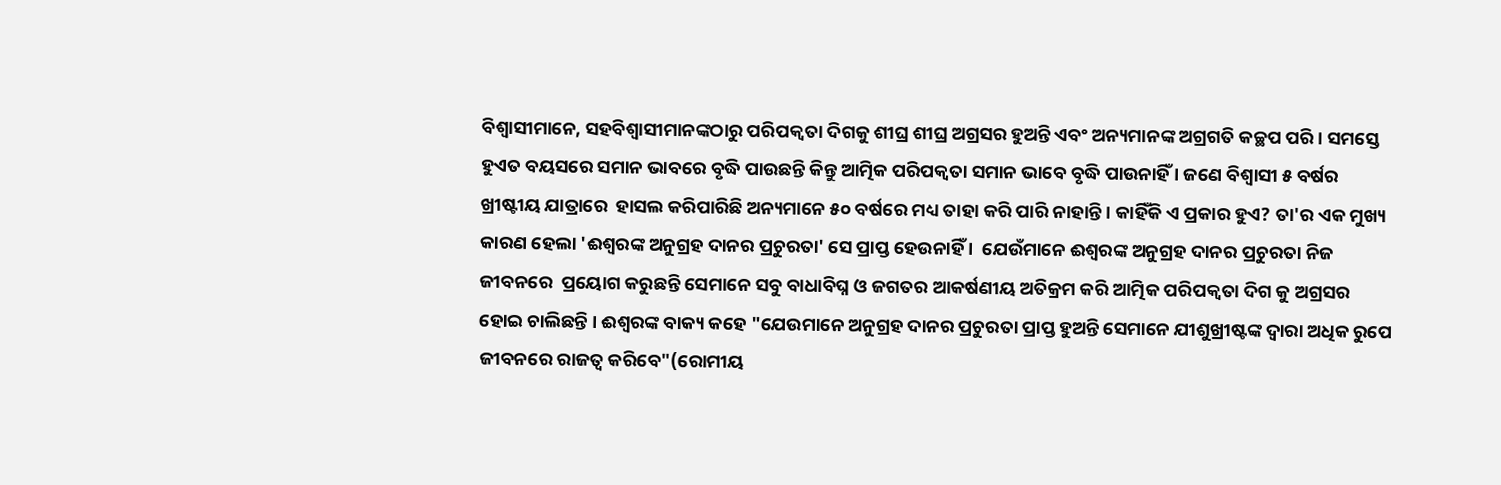ବିଶ୍ବାସୀମାନେ, ସହବିଶ୍ୱାସୀମାନଙ୍କଠାରୁ ପରିପକ୍ୱତା ଦିଗକୁ ଶୀଘ୍ର ଶୀଘ୍ର ଅଗ୍ରସର ହୁଅନ୍ତି ଏବଂ ଅନ୍ୟମାନଙ୍କ ଅଗ୍ରଗତି କଚ୍ଛପ ପରି । ସମସ୍ତେ ହୁଏତ ବୟସରେ ସମାନ ଭାବରେ ବୃଦ୍ଧି ପାଉଛନ୍ତି କିନ୍ତୁ ଆତ୍ମିକ ପରିପକ୍ୱତା ସମାନ ଭାବେ ବୃଦ୍ଧି ପାଉନାହିଁ । ଜଣେ ବିଶ୍ବାସୀ ୫ ବର୍ଷର ଖ୍ରୀଷ୍ଟୀୟ ଯାତ୍ରାରେ  ହାସଲ କରିପାରିଛି ଅନ୍ୟମାନେ ୫୦ ବର୍ଷରେ ମଧ୍ୟ ତାହା କରି ପାରି ନାହାନ୍ତି । କାହିଁକି ଏ ପ୍ରକାର ହୁଏ? ତା'ର ଏକ ମୁଖ୍ୟ କାରଣ ହେଲା 'ଈଶ୍ୱରଙ୍କ ଅନୁଗ୍ରହ ଦାନର ପ୍ରଚୁରତା' ସେ ପ୍ରାପ୍ତ ହେଉନାହିଁ ।  ଯେଉଁମାନେ ଈଶ୍ୱରଙ୍କ ଅନୁଗ୍ରହ ଦାନର ପ୍ରଚୁରତା ନିଜ ଜୀବନରେ  ପ୍ରୟୋଗ କରୁଛନ୍ତି ସେମାନେ ସବୁ ବାଧାବିଘ୍ନ ଓ ଜଗତର ଆକର୍ଷଣୀୟ ଅତିକ୍ରମ କରି ଆତ୍ମିକ ପରିପକ୍ଵତା ଦିଗ କୁ ଅଗ୍ରସର ହୋଇ ଚାଲିଛନ୍ତି । ଈଶ୍ୱରଙ୍କ ବାକ୍ୟ କହେ "ଯେଉମାନେ ଅନୁଗ୍ରହ ଦାନର ପ୍ରଚୁରତା ପ୍ରାପ୍ତ ହୁଅନ୍ତି ସେମାନେ ଯୀଶୁଖ୍ରୀଷ୍ଟଙ୍କ ଦ୍ଵାରା ଅଧିକ ରୁପେ ଜୀବନରେ ରାଜତ୍ଵ କରିବେ"(ରୋମୀୟ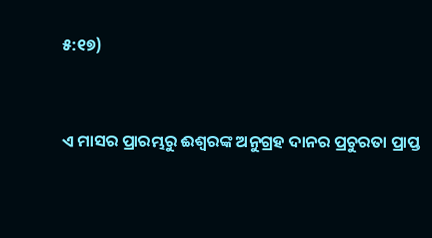୫:୧୭)


ଏ ମାସର ପ୍ରାରମ୍ଭରୁ ଈଶ୍ୱରଙ୍କ ଅନୁଗ୍ରହ ଦାନର ପ୍ରଚୁରତା ପ୍ରାପ୍ତ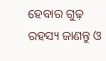ହେବାର ଗୁଢ଼ ରହସ୍ୟ ଜାଣନ୍ତୁ ଓ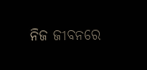ନିଜ ଜୀବନରେ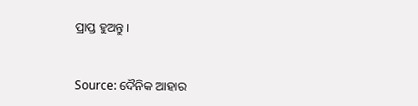ପ୍ରାପ୍ତ ହୁଅନ୍ତୁ ।


Source: ଦୈନିକ ଆହାର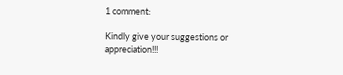1 comment:

Kindly give your suggestions or appreciation!!!